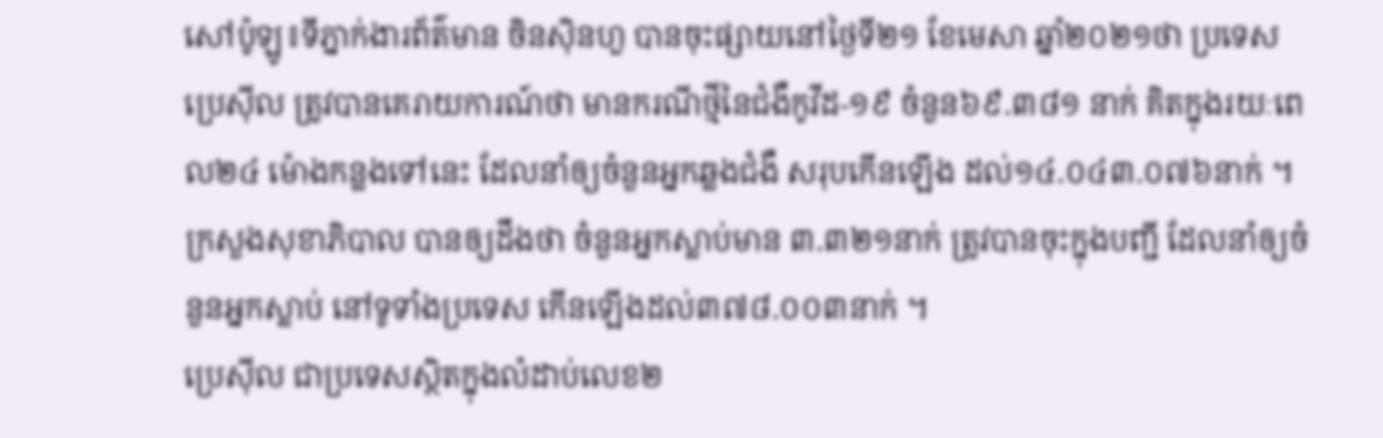សៅប៉ូឡូ៖ទីភ្នាក់ងារព័ត៌មាន ចិនស៊ិនហួ បានចុះផ្សាយនៅថ្ងៃទី២១ ខែមេសា ឆ្នាំ២០២១ថា ប្រទេសប្រេស៊ីល ត្រូវបានគេរាយការណ៍ថា មានករណីថ្មីនៃជំងឺកូវីដ-១៩ ចំនួន៦៩.៣៨១ នាក់ គិតក្នុងរយៈពេល២៤ ម៉ោងកន្លងទៅនេះ ដែលនាំឲ្យចំនួនអ្នកឆ្លងជំងឺ សរុបកើនឡើង ដល់១៤.០៤៣.០៧៦នាក់ ។
ក្រសួងសុខាភិបាល បានឲ្យដឹងថា ចំនួនអ្នកស្លាប់មាន ៣.៣២១នាក់ ត្រូវបានចុះក្នុងបញ្ជី ដែលនាំឲ្យចំនួនអ្នកស្លាប់ នៅទូទាំងប្រទេស កើនឡើងដល់៣៧៨.០០៣នាក់ ។
ប្រេស៊ីល ជាប្រទេសស្ថិតក្នុងលំដាប់លេខ២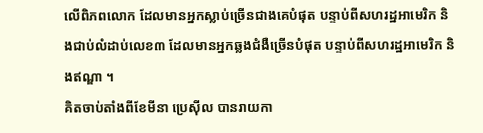លើពិភពលោក ដែលមានអ្នកស្លាប់ច្រើនជាងគេបំផុត បន្ទាប់ពីសហរដ្ឋអាមេរិក និងជាប់លំដាប់លេខ៣ ដែលមានអ្នកឆ្លងជំងឺច្រើនបំផុត បន្ទាប់ពីសហរដ្ឋអាមេរិក និងឥណ្ឌា ។
គិតចាប់តាំងពីខែមីនា ប្រេស៊ីល បានរាយកា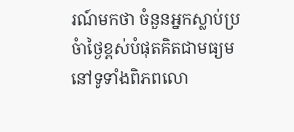រណ៍មកថា ចំនួនអ្នកស្លាប់ប្រចំាថ្ងៃខ្ពស់បំផុតគិតជាមធ្យមនៅទូទាំងពិភពលោ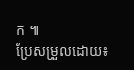ក ៕
ប្រែសម្រួលដោយ៖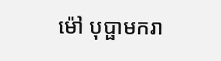ម៉ៅ បុប្ផាមករា